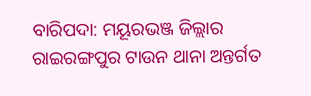ବାରିପଦା: ମୟୂରଭଞ୍ଜ ଜିଲ୍ଲାର ରାଇରଙ୍ଗପୁର ଟାଉନ ଥାନା ଅନ୍ତର୍ଗତ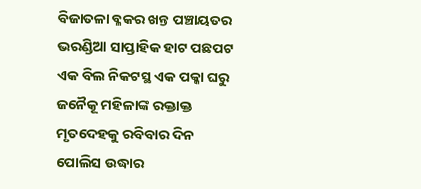ବିଜାତଳା ବ୍ଳକର ଖନ୍ତ ପଞ୍ଚାୟତର ଭରଣ୍ଡିଆ ସାପ୍ତାହିକ ହାଟ ପଛପଟ ଏକ ବିଲ ନିକଟସ୍ଥ ଏକ ପକ୍କା ଘରୁ ଜନୈକୂ ମହିଳାଙ୍କ ରକ୍ତାକ୍ତ ମୃତଦେହକୁ ରବିବାର ଦିନ ପୋଲିସ ଉଦ୍ଧାର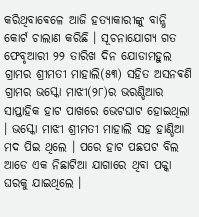କରିଥିବାଵେଳେ ଆଜି ହତ୍ୟାକାରୀଙ୍କୁ ବାନ୍ଧି କୋର୍ଟ ଚାଲାଣ କରିଛି । ସୂଚନାଯୋଗ୍ୟ ଗତ ଫେବୃଆରୀ ୨୨ ତାରିଖ ଦିନ ଯୋଡାମହୁଲ ଗ୍ରାମର ଶ୍ରୀମତୀ ମାହାଲି(୫୩) ସହିତ ଅସନଵଣି ଗ୍ରାମର ଭସ୍କୋ ମାଝୀ(୨୮)ର ଭରଣ୍ଡିଆର ସାପ୍ତାହିକ ହାଟ ପାଖରେ ଭେଟଘାଟ ହୋଇଥିଲା । ଭସ୍କୋ ମାଝୀ ଶ୍ରୀମତୀ ମାହାଲି ସହ ହାଣ୍ଡିଆ ମଦ ପିଇ ଥିଲେ । ପରେ ହାଟ ପଛପଟ ବିଲ ଆଡେ ଏକ ନିଛାଟିଆ ଯାଗାରେ ଥିବା ପକ୍କା ଘରକୁ ଯାଇଥିଲେ ।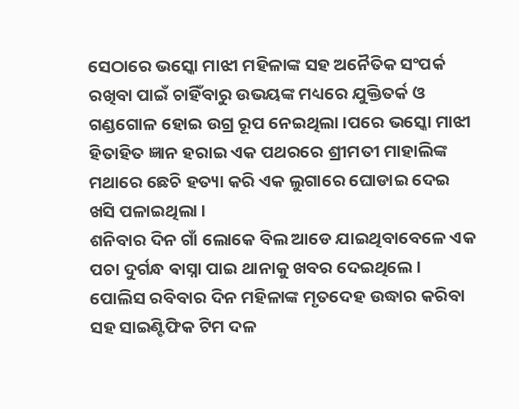ସେଠାରେ ଭସ୍କୋ ମାଝୀ ମହିଳାଙ୍କ ସହ ଅନୈତିକ ସଂପର୍କ ରଖିବା ପାଇଁ ଚାହିଁବାରୁ ଉଭୟଙ୍କ ମଧ୍ୟରେ ଯୁକ୍ତିତର୍କ ଓ ଗଣ୍ଡଗୋଳ ହୋଇ ଉଗ୍ର ରୂପ ନେଇଥିଲା ।ପରେ ଭସ୍କୋ ମାଝୀ ହିତାହିତ ଜ୍ଞାନ ହରାଇ ଏକ ପଥରରେ ଶ୍ରୀମତୀ ମାହାଲିଙ୍କ ମଥାରେ ଛେଚି ହତ୍ୟା କରି ଏକ ଲୁଗାରେ ଘୋଡାଇ ଦେଇ ଖସି ପଳାଇଥିଲା ।
ଶନିବାର ଦିନ ଗାଁ ଲୋକେ ବିଲ ଆଡେ ଯାଇଥିବାବେଳେ ଏକ ପଚା ଦୁର୍ଗନ୍ଧ ଵାସ୍ନା ପାଇ ଥାନାକୁ ଖବର ଦେଇଥିଲେ । ପୋଲିସ ରବିବାର ଦିନ ମହିଳାଙ୍କ ମୃତଦେହ ଉଦ୍ଧାର କରିବା ସହ ସାଇଣ୍ଟିଫିକ ଟିମ ଦଳ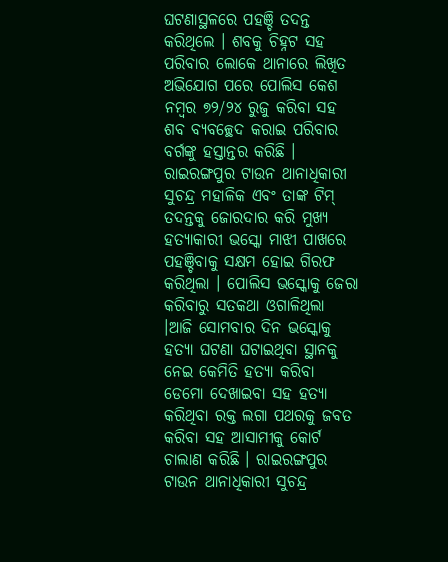ଘଟଣାସ୍ଥଳରେ ପହଞ୍ଚି ତଦନ୍ତ କରିଥିଲେ । ଶବକୁ ଚିହ୍ନଟ ସହ ପରିବାର ଲୋକେ ଥାନାରେ ଲିଖିତ ଅଭିଯୋଗ ପରେ ପୋଲିସ କେଶ ନମ୍ବର ୭୨/୨୪ ରୁଜୁ କରିବା ସହ ଶବ ବ୍ୟବଚ୍ଛେଦ କରାଇ ପରିବାର ବର୍ଗଙ୍କୁ ହସ୍ତାନ୍ତର କରିଛି । ରାଇରଙ୍ଗପୁର ଟାଉନ ଥାନାଧିକାରୀ ସୁଚନ୍ଦ୍ର ମହାଳିକ ଏବଂ ତାଙ୍କ ଟିମ୍ ତଦନ୍ତକୁ ଜୋରଦାର କରି ମୁଖ୍ୟ ହତ୍ୟାକାରୀ ଭସ୍କୋ ମାଝୀ ପାଖରେ ପହଞ୍ଚିବାକୁ ସକ୍ଷମ ହୋଇ ଗିରଫ କରିଥିଲା । ପୋଲିସ ଭସ୍କୋକୁ ଜେରା କରିବାରୁ ସତକଥା ଓଗାଳିଥିଲା ।ଆଜି ସୋମବାର ଦିନ ଭସ୍କୋକୁ ହତ୍ୟା ଘଟଣା ଘଟାଇଥିବା ସ୍ଥାନକୁ ନେଇ କେମିତି ହତ୍ୟା କରିବା ଡେମୋ ଦେଖାଇବା ସହ ହତ୍ୟା କରିଥିବା ରକ୍ତ ଲଗା ପଥରକୁ ଜବତ କରିବା ସହ ଆସାମୀକୁ କୋର୍ଟ ଚାଲାଣ କରିଛି । ରାଇରଙ୍ଗପୁର ଟାଉନ ଥାନାଧିକାରୀ ସୁଚନ୍ଦ୍ର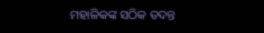ମହାଳିକଙ୍କ ସଠିକ ତଦନ୍ତ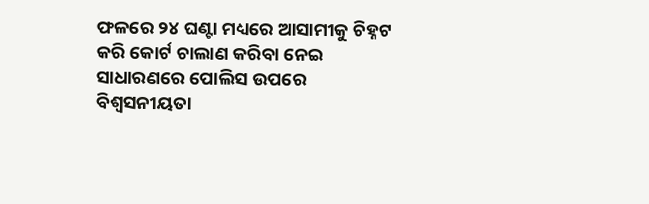ଫଳରେ ୨୪ ଘଣ୍ଟା ମଧ୍ୟରେ ଆସାମୀକୁ ଚିହ୍ନଟ କରି କୋର୍ଟ ଚାଲାଣ କରିବା ନେଇ ସାଧାରଣରେ ପୋଲିସ ଉପରେ ବିଶ୍ୱସନୀୟତା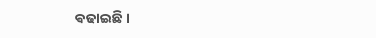ଵଢାଇଛି ।